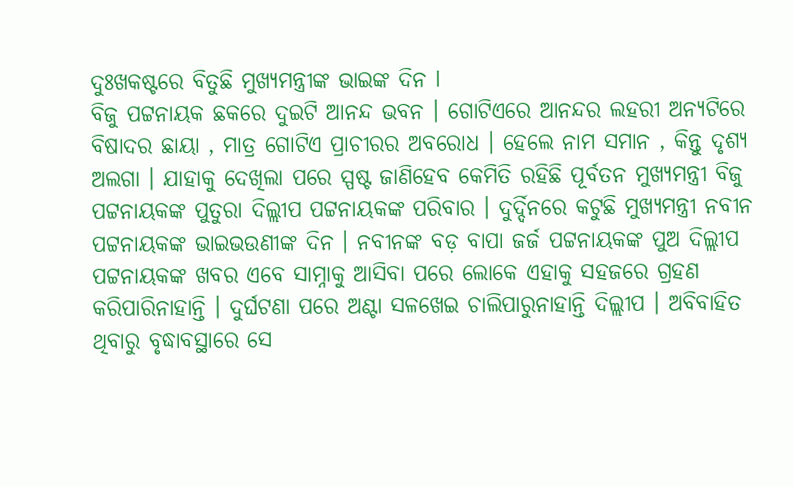ଦୁଃଖକଷ୍ଟରେ ବିତୁଛି ମୁଖ୍ୟମନ୍ତ୍ରୀଙ୍କ ଭାଇଙ୍କ ଦିନ l
ବିଜୁ ପଟ୍ଟନାୟକ ଛକରେ ଦୁଇଟି ଆନନ୍ଦ ଭବନ । ଗୋଟିଏରେ ଆନନ୍ଦର ଲହରୀ ଅନ୍ୟଟିରେ ବିଷାଦର ଛାୟା , ମାତ୍ର ଗୋଟିଏ ପ୍ରାଚୀରର ଅବରୋଧ । ହେଲେ ନାମ ସମାନ , କିନ୍ତୁ ଦୃଶ୍ୟ ଅଲଗା । ଯାହାକୁ ଦେଖିଲା ପରେ ସ୍ପଷ୍ଟ ଜାଣିହେବ କେମିତି ରହିଛି ପୂର୍ବତନ ମୁଖ୍ୟମନ୍ତ୍ରୀ ବିଜୁ ପଟ୍ଟନାୟକଙ୍କ ପୁତୁରା ଦିଲ୍ଲୀପ ପଟ୍ଟନାୟକଙ୍କ ପରିବାର । ଦୁର୍ଦ୍ଦିନରେ କଟୁଛି ମୁଖ୍ୟମନ୍ତ୍ରୀ ନବୀନ ପଟ୍ଟନାୟକଙ୍କ ଭାଇଭଉଣୀଙ୍କ ଦିନ । ନବୀନଙ୍କ ବଡ଼ ବାପା ଜର୍ଜ ପଟ୍ଟନାୟକଙ୍କ ପୁଅ ଦିଲ୍ଲୀପ ପଟ୍ଟନାୟକଙ୍କ ଖବର ଏବେ ସାମ୍ନାକୁ ଆସିବା ପରେ ଲୋକେ ଏହାକୁ ସହଜରେ ଗ୍ରହଣ କରିପାରିନାହାନ୍ତି । ଦୁର୍ଘଟଣା ପରେ ଅଣ୍ଟା ସଳଖେଇ ଚାଲିପାରୁନାହାନ୍ତି ଦିଲ୍ଲୀପ । ଅବିବାହିତ ଥିବାରୁ ବୃଦ୍ଧାବସ୍ଥାରେ ସେ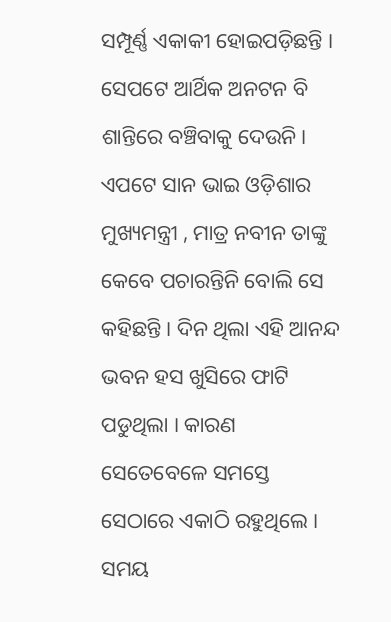ସମ୍ପୂର୍ଣ୍ଣ ଏକାକୀ ହୋଇପଡ଼ିଛନ୍ତି । ସେପଟେ ଆର୍ଥିକ ଅନଟନ ବି ଶାନ୍ତିରେ ବଞ୍ଚିବାକୁ ଦେଉନି। ଏପଟେ ସାନ ଭାଇ ଓଡ଼ିଶାର ମୁଖ୍ୟମନ୍ତ୍ରୀ , ମାତ୍ର ନବୀନ ତାଙ୍କୁ କେବେ ପଚାରନ୍ତିନି ବୋଲି ସେ କହିଛନ୍ତି । ଦିନ ଥିଲା ଏହି ଆନନ୍ଦ ଭବନ ହସ ଖୁସିରେ ଫାଟି ପଡୁଥିଲା । କାରଣ ସେତେବେଳେ ସମସ୍ତେ ସେଠାରେ ଏକାଠି ରହୁଥିଲେ । ସମୟ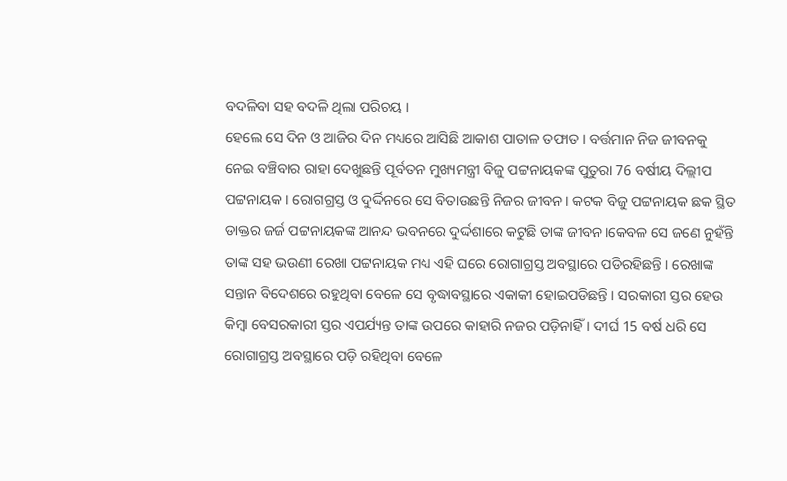ବଦଳିବା ସହ ବଦଳି ଥିଲା ପରିଚୟ ।
ହେଲେ ସେ ଦିନ ଓ ଆଜିର ଦିନ ମଧ୍ୟରେ ଆସିଛି ଆକାଶ ପାତାଳ ତଫାତ । ବର୍ତ୍ତମାନ ନିଜ ଜୀବନକୁ ନେଇ ବଞ୍ଚିବାର ରାହା ଦେଖୁଛନ୍ତି ପୂର୍ବତନ ମୁଖ୍ୟମନ୍ତ୍ରୀ ବିଜୁ ପଟ୍ଟନାୟକଙ୍କ ପୁତୁରା 76 ବର୍ଷୀୟ ଦିଲ୍ଲୀପ ପଟ୍ଟନାୟକ । ରୋଗଗ୍ରସ୍ତ ଓ ଦୁର୍ଦ୍ଦିନରେ ସେ ବିତାଉଛନ୍ତି ନିଜର ଜୀବନ। କଟକ ବିଜୁ ପଟ୍ଟନାୟକ ଛକ ସ୍ଥିତ ଡାକ୍ତର ଜର୍ଜ ପଟ୍ଟନାୟକଙ୍କ ଆନନ୍ଦ ଭବନରେ ଦୁର୍ଦ୍ଦଶାରେ କଟୁଛି ତାଙ୍କ ଜୀବନ।କେବଳ ସେ ଜଣେ ନୁହଁନ୍ତି ତାଙ୍କ ସହ ଭଉଣୀ ରେଖା ପଟ୍ଟନାୟକ ମଧ୍ୟ ଏହି ଘରେ ରୋଗାଗ୍ରସ୍ତ ଅବସ୍ଥାରେ ପଡିରହିଛନ୍ତି । ରେଖାଙ୍କ ସନ୍ତାନ ବିଦେଶରେ ରହୁଥିବା ବେଳେ ସେ ବୃଦ୍ଧାବସ୍ଥାରେ ଏକାକୀ ହୋଇପଡିଛନ୍ତି । ସରକାରୀ ସ୍ତର ହେଉ କିମ୍ବା ବେସରକାରୀ ସ୍ତର ଏପର୍ଯ୍ୟନ୍ତ ତାଙ୍କ ଉପରେ କାହାରି ନଜର ପଡ଼ିନାହିଁ । ଦୀର୍ଘ 15 ବର୍ଷ ଧରି ସେ ରୋଗାଗ୍ରସ୍ତ ଅବସ୍ଥାରେ ପଡ଼ି ରହିଥିବା ବେଳେ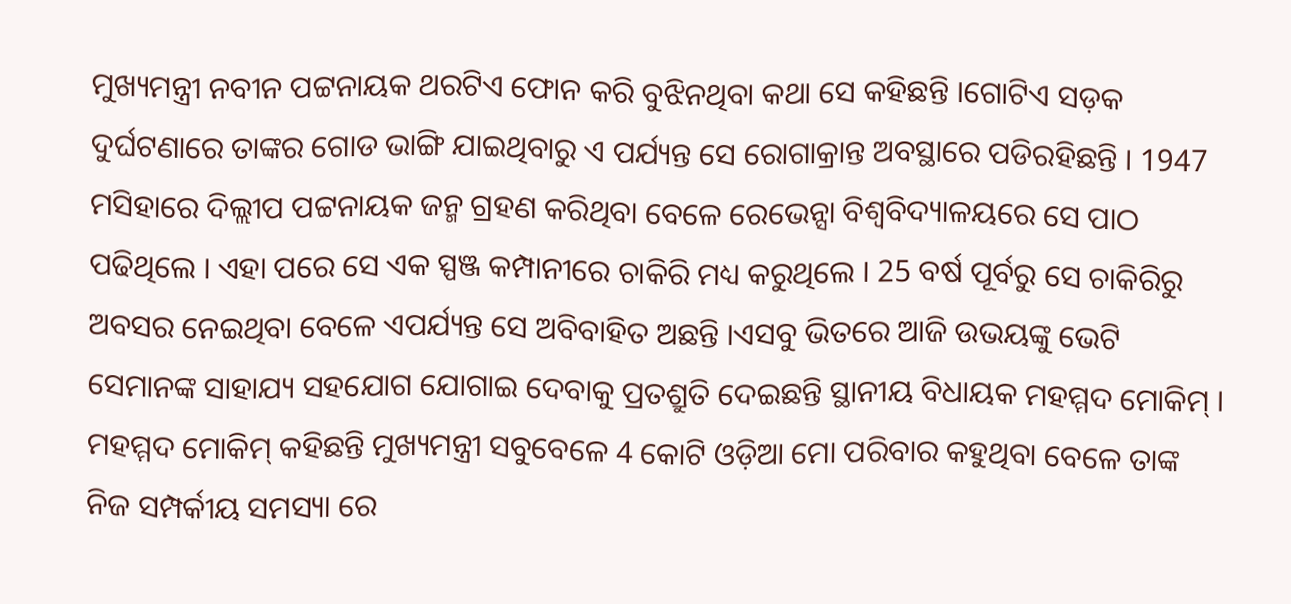ମୁଖ୍ୟମନ୍ତ୍ରୀ ନବୀନ ପଟ୍ଟନାୟକ ଥରଟିଏ ଫୋନ କରି ବୁଝିନଥିବା କଥା ସେ କହିଛନ୍ତି ।ଗୋଟିଏ ସଡ଼କ ଦୁର୍ଘଟଣାରେ ତାଙ୍କର ଗୋଡ ଭାଙ୍ଗି ଯାଇଥିବାରୁ ଏ ପର୍ଯ୍ୟନ୍ତ ସେ ରୋଗାକ୍ରାନ୍ତ ଅବସ୍ଥାରେ ପଡିରହିଛନ୍ତି । 1947 ମସିହାରେ ଦିଲ୍ଲୀପ ପଟ୍ଟନାୟକ ଜନ୍ମ ଗ୍ରହଣ କରିଥିବା ବେଳେ ରେଭେନ୍ସା ବିଶ୍ବବିଦ୍ୟାଳୟରେ ସେ ପାଠ ପଢିଥିଲେ । ଏହା ପରେ ସେ ଏକ ସ୍ପଞ୍ଜ କମ୍ପାନୀରେ ଚାକିରି ମଧ୍ୟ କରୁଥିଲେ । 25 ବର୍ଷ ପୂର୍ବରୁ ସେ ଚାକିରିରୁ ଅବସର ନେଇଥିବା ବେଳେ ଏପର୍ଯ୍ୟନ୍ତ ସେ ଅବିବାହିତ ଅଛନ୍ତି ।ଏସବୁ ଭିତରେ ଆଜି ଉଭୟଙ୍କୁ ଭେଟି ସେମାନଙ୍କ ସାହାଯ୍ୟ ସହଯୋଗ ଯୋଗାଇ ଦେବାକୁ ପ୍ରତଶ୍ରୁତି ଦେଇଛନ୍ତି ସ୍ଥାନୀୟ ବିଧାୟକ ମହମ୍ମଦ ମୋକିମ୍ । ମହମ୍ମଦ ମୋକିମ୍ କହିଛନ୍ତି ମୁଖ୍ୟମନ୍ତ୍ରୀ ସବୁବେଳେ 4 କୋଟି ଓଡ଼ିଆ ମୋ ପରିବାର କହୁଥିବା ବେଳେ ତାଙ୍କ ନିଜ ସମ୍ପର୍କୀୟ ସମସ୍ୟା ରେ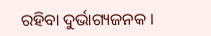ରହିବା ଦୁର୍ଭାଗ୍ୟଜନକ ।